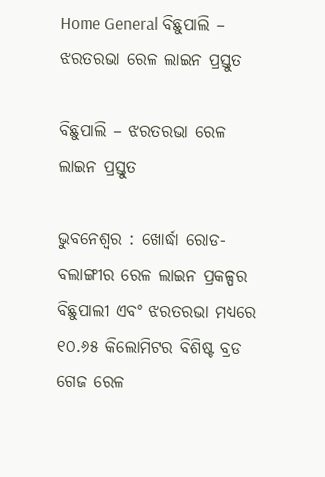Home General ବିଛୁପାଲି – ଝରତରଭା ରେଳ ଲାଇନ ପ୍ରସ୍ତୁତ

ବିଛୁପାଲି – ଝରତରଭା ରେଳ ଲାଇନ ପ୍ରସ୍ତୁତ

ଭୁବନେଶ୍ୱର : ଖୋର୍ଦ୍ଧା ରୋଡ-ବଲାଙ୍ଗୀର ରେଳ ଲାଇନ ପ୍ରକଳ୍ପର ବିଛୁପାଲୀ ଏବଂ ଝରତରଭା ମଧ୍ୟରେ ୧୦.୬୫ କିଲୋମିଟର ବିଶିଷ୍ଟ ବ୍ରଡ ଗେଜ ରେଳ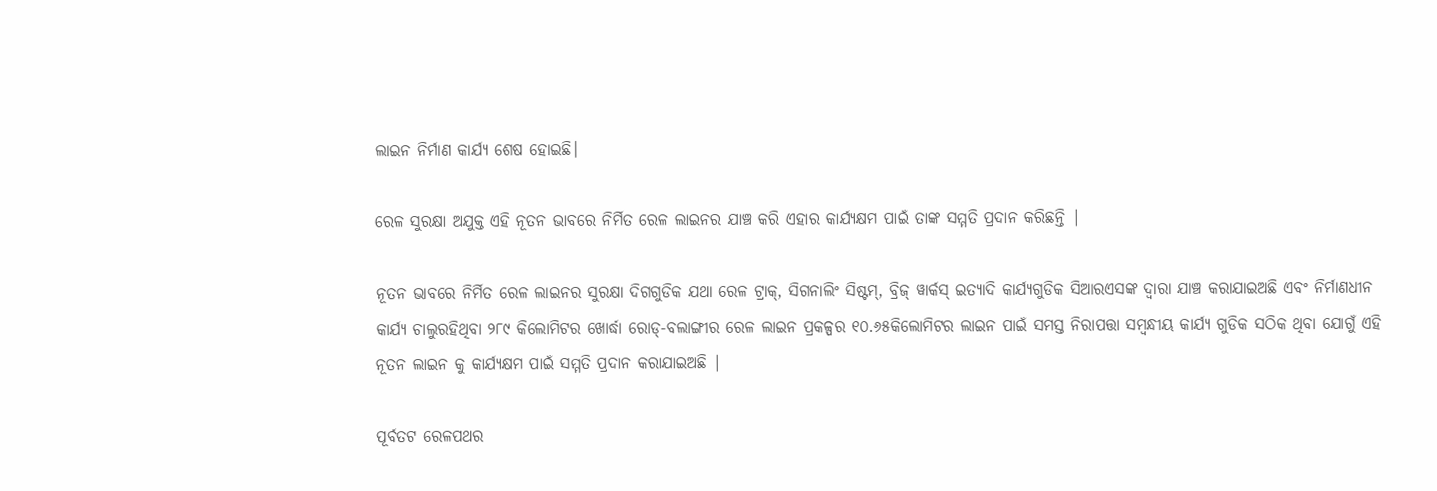ଲାଇନ ନିର୍ମାଣ କାର୍ଯ୍ୟ ଶେଷ ହୋଇଛି।

ରେଳ ସୁରକ୍ଷା ଅଯୁକ୍ତ ଏହି ନୂତନ ଭାବରେ ନିର୍ମିତ ରେଳ ଲାଇନର ଯାଞ୍ଚ କରି ଏହାର କାର୍ଯ୍ୟକ୍ଷମ ପାଇଁ ତାଙ୍କ ସମ୍ମତି ପ୍ରଦାନ କରିଛନ୍ତି |

ନୂତନ ଭାବରେ ନିର୍ମିତ ରେଳ ଲାଇନର ସୁରକ୍ଷା ଦିଗଗୁଡିକ ଯଥା ରେଳ ଟ୍ରାକ୍, ସିଗନାଲିଂ ସିଷ୍ଟମ୍, ବ୍ରିଜ୍ ୱାର୍କସ୍ ଇତ୍ୟାଦି କାର୍ଯ୍ୟଗୁଡିକ ସିଆରଏସଙ୍କ ଦ୍ୱାରା ଯାଞ୍ଚ କରାଯାଇଅଛି ଏବଂ ନିର୍ମାଣଧୀନ କାର୍ଯ୍ୟ ଚାଲୁରହିଥିବା ୨୮୯ କିଲୋମିଟର ଖୋର୍ଦ୍ଧା ରୋଡ୍-ବଲାଙ୍ଗୀର ରେଳ ଲାଇନ ପ୍ରକଳ୍ପର ୧୦.୬୫କିଲୋମିଟର ଲାଇନ ପାଇଁ ସମସ୍ତ ନିରାପତ୍ତା ସମ୍ବନ୍ଧୀୟ କାର୍ଯ୍ୟ ଗୁଡିକ ସଠିକ ଥିବା ଯୋଗୁଁ ଏହି ନୂତନ ଲାଇନ କୁ କାର୍ଯ୍ୟକ୍ଷମ ପାଇଁ ସମ୍ମତି ପ୍ରଦାନ କରାଯାଇଅଛି |

ପୂର୍ବତଟ ରେଳପଥର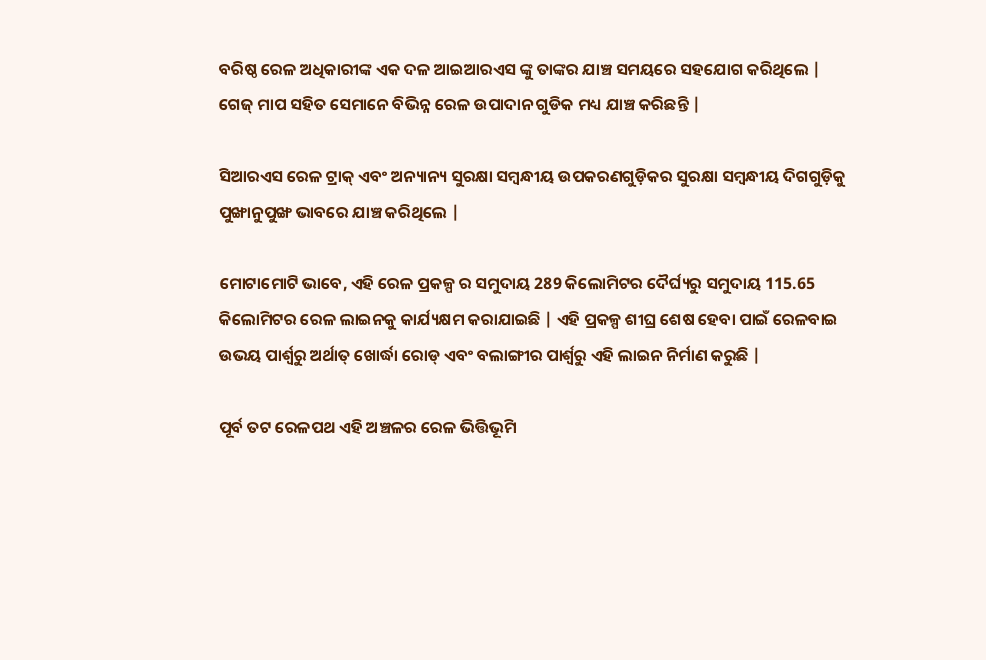ବରିଷ୍ଠ ରେଳ ଅଧିକାରୀଙ୍କ ଏକ ଦଳ ଆଇଆରଏସ ଙ୍କୁ ତାଙ୍କର ଯାଞ୍ଚ ସମୟରେ ସହଯୋଗ କରିଥିଲେ | ଗେଜ୍ ମାପ ସହିତ ସେମାନେ ବିଭିନ୍ନ ରେଳ ଉପାଦାନ ଗୁଡିକ ମଧ୍ୟ ଯାଞ୍ଚ କରିଛନ୍ତି |

ସିଆରଏସ ରେଳ ଟ୍ରାକ୍ ଏବଂ ଅନ୍ୟାନ୍ୟ ସୁରକ୍ଷା ସମ୍ବନ୍ଧୀୟ ଉପକରଣଗୁଡ଼ିକର ସୁରକ୍ଷା ସମ୍ବନ୍ଧୀୟ ଦିଗଗୁଡ଼ିକୁ ପୁଙ୍ଖାନୁପୁଙ୍ଖ ଭାବରେ ଯାଞ୍ଚ କରିଥିଲେ |

ମୋଟାମୋଟି ଭାବେ, ଏହି ରେଳ ପ୍ରକଳ୍ପ ର ସମୁଦାୟ 289 କିଲୋମିଟର ଦୈର୍ଘ୍ୟରୁ ସମୁଦାୟ 115.65 କିଲୋମିଟର ରେଳ ଲାଇନକୁ କାର୍ଯ୍ୟକ୍ଷମ କରାଯାଇଛି | ଏହି ପ୍ରକଳ୍ପ ଶୀଘ୍ର ଶେଷ ହେବା ପାଇଁ ରେଳବାଇ ଉଭୟ ପାର୍ଶ୍ୱରୁ ଅର୍ଥାତ୍ ଖୋର୍ଦ୍ଧା ରୋଡ୍ ଏବଂ ବଲାଙ୍ଗୀର ପାର୍ଶ୍ୱରୁ ଏହି ଲାଇନ ନିର୍ମାଣ କରୁଛି |

ପୂର୍ବ ତଟ ରେଳପଥ ଏହି ଅଞ୍ଚଳର ରେଳ ଭିତ୍ତିଭୂମି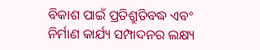ବିକାଶ ପାଇଁ ପ୍ରତିଶ୍ରୁତିବଦ୍ଧ ଏବଂ ନିର୍ମାଣ କାର୍ଯ୍ୟ ସମ୍ପାଦନର ଲକ୍ଷ୍ୟ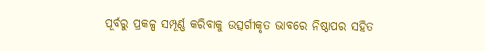ପୂର୍ବରୁ ପ୍ରକଳ୍ପ ସମ୍ପୂର୍ଣ୍ଣ କରିବାକୁ ଉତ୍ସର୍ଗୀକୃତ ଭାବରେ ନିଷ୍ଠାପର ସହିତ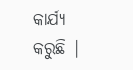କାର୍ଯ୍ୟ କରୁଛି |